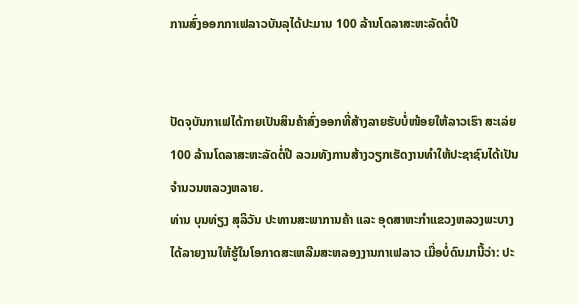ການສົ່ງອອກກາເຟລາວບັນລຸໄດ້ປະມານ 100 ລ້ານໂດລາສະຫະລັດຕໍ່ປີ


ປັດຈຸບັນກາເຟໄດ້ກາຍເປັນສິນຄ້າສົ່ງອອກທີ່ສ້າງລາຍຮັບບໍ່ໜ້ອຍໃຫ້ລາວເຮົາ ສະເລ່ຍ 100 ລ້ານໂດລາສະຫະລັດຕໍ່ປີ ລວມທັງການສ້າງວຽກເຮັດງານທຳໃຫ້ປະຊາຊົນໄດ້ເປັນຈຳນວນຫລວງຫລາຍ.
ທ່ານ ບຸນທ່ຽງ ສຸລິວັນ ປະທານສະພາການຄ້າ ແລະ ອຸດສາຫະກຳແຂວງຫລວງພະບາງ ໄດ້ລາຍງານໃຫ້ຮູ້ໃນໂອກາດສະເຫລີມສະຫລອງງານກາເຟລາວ ເມື່ອບໍ່ດົນມານີ້ວ່າ: ປະ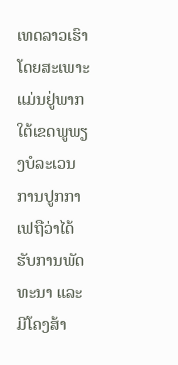ເທດລາວເຮົາ ໂດຍສະເພາະແມ່ນຢູ່ພາກໃຕ້ເຂດພູພຽງບໍລະເວນ ການປູກກາເຟຖືວ່າໄດ້ຮັບການພັດທະນາ ແລະ ມີໂຄງສ້າ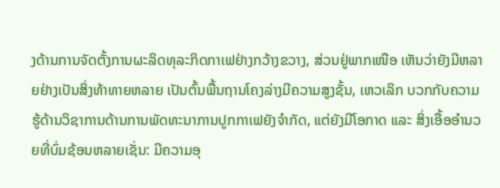ງດ້ານການຈັດຕັ້ງການຜະລິດທຸລະກິດກາເຟຢ່າງກວ້າງຂວາງ, ສ່ວນຢູ່ພາກເໜືອ ເຫັນວ່າຍັງມີຫລາຍຢ່າງເປັນສິ່ງທ້າທາຍຫລາຍ ເປັນຕົ້ນພື້ນຖານໂຄງລ່າງມີຄວາມສູງຊັ້ນ, ເຫວເລິກ ບວກກັບຄວາມຮູ້ດ້ານວິຊາການດ້ານການພັດທະນາການປູກກາເຟຍັງຈຳກັດ, ແຕ່ຍັງມີໂອກາດ ແລະ ສິ່ງເອື້ອອຳນວຍທີ່ບົ່ມຊ້ອນຫລາຍເຊັ່ນ: ມີຄວາມອຸ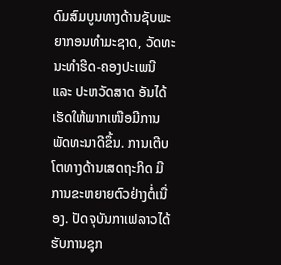ດົມສົມບູນທາງດ້ານຊັບພະຍາກອນທຳມະຊາດ, ວັດທະນະທຳຮີດ-ຄອງປະເພນີ ແລະ ປະຫວັດສາດ ອັນໄດ້ເຮັດໃຫ້ພາກເໜືອມີການພັດທະນາດີຂຶ້ນ. ການເຕີບໂຕທາງດ້ານເສດຖະກິດ ມີການຂະຫຍາຍຕົວຢ່າງຕໍ່ເນື່ອງ. ປັດຈຸບັນກາເຟລາວໄດ້ຮັບການຊຸກ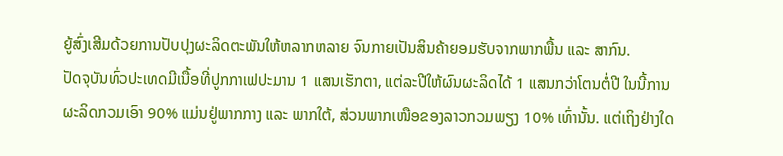ຍູ້ສົ່ງເສີມດ້ວຍການປັບປຸງຜະລິດຕະພັນໃຫ້ຫລາກຫລາຍ ຈົນກາຍເປັນສິນຄ້າຍອມຮັບຈາກພາກພື້ນ ແລະ ສາກົນ.
ປັດຈຸບັນທົ່ວປະເທດມີເນື້ອທີ່ປູກກາເຟປະມານ 1 ແສນເຮັກຕາ, ແຕ່ລະປີໃຫ້ຜົນຜະລິດໄດ້ 1 ແສນກວ່າໂຕນຕໍ່ປີ ໃນນີ້ການຜະລິດກວມເອົາ 90% ແມ່ນຢູ່ພາກກາງ ແລະ ພາກໃຕ້, ສ່ວນພາກເໜືອຂອງລາວກວມພຽງ 10% ເທົ່ານັ້ນ. ແຕ່ເຖິງຢ່າງໃດ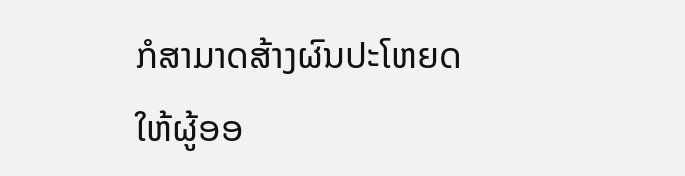ກໍສາມາດສ້າງຜົນປະໂຫຍດໃຫ້ຜູ້ອອ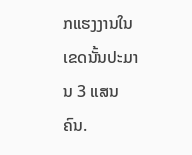ກແຮງງານໃນເຂດນັ້ນປະມານ 3 ແສນຄົນ.